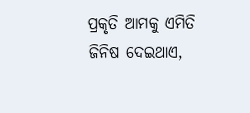ପ୍ରକୃତି ଆମକୁ ଏମିତି ଜିନିଷ ଦେଇଥାଏ,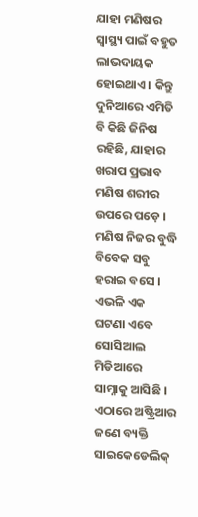ଯାହା ମଣିଷର ସ୍ୱାସ୍ଥ୍ୟ ପାଇଁ ବହୁତ ଲାଭଦାୟକ ହୋଇଥାଏ । କିନ୍ତୁ ଦୁନିଆରେ ଏମିତି ବି କିଛି ଜିନିଷ ରହିଛି, ଯାହାର ଖରାପ ପ୍ରଭାବ ମଣିଷ ଶରୀର ଉପରେ ପଡ଼େ । ମଣିଷ ନିଜର ବୁଦ୍ଧି ବିବେକ ସବୁ ହରାଇ ବସେ । ଏଭଳି ଏକ ଘଟଣା ଏବେ ସୋସିଆଲ ମିଡିଆରେ ସାମ୍ନାକୁ ଆସିଛି । ଏଠାରେ ଅଷ୍ଟ୍ରିଆର ଜଣେ ବ୍ୟକ୍ତି ସାଇକେଡେଲିକ୍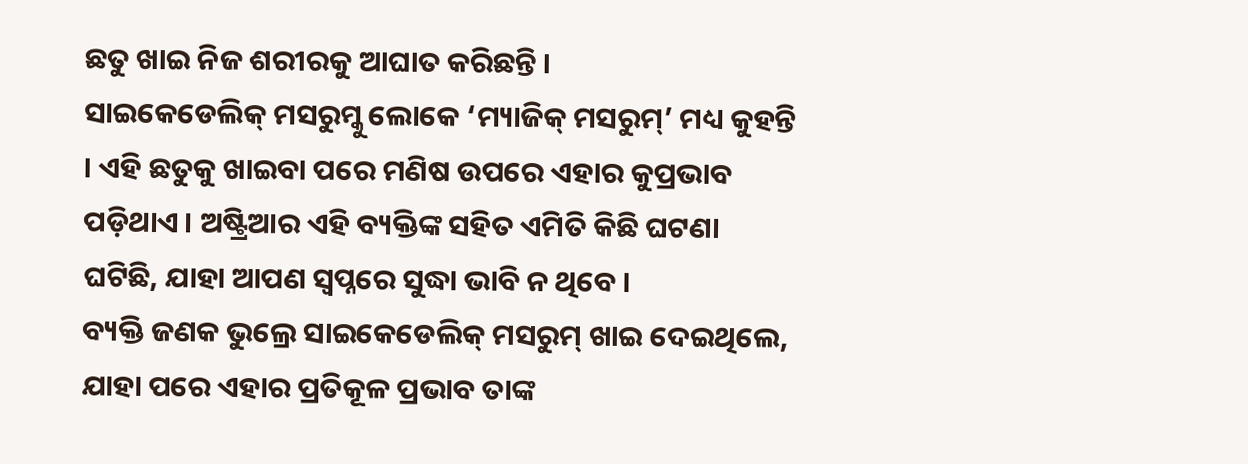ଛତୁ ଖାଇ ନିଜ ଶରୀରକୁ ଆଘାତ କରିଛନ୍ତି ।
ସାଇକେଡେଲିକ୍ ମସରୁମ୍କୁ ଲୋକେ ‘ମ୍ୟାଜିକ୍ ମସରୁମ୍’ ମଧ୍ୟ କୁହନ୍ତି । ଏହି ଛତୁକୁ ଖାଇବା ପରେ ମଣିଷ ଉପରେ ଏହାର କୁପ୍ରଭାବ ପଡ଼ିଥାଏ । ଅଷ୍ଟ୍ରିଆର ଏହି ବ୍ୟକ୍ତିଙ୍କ ସହିତ ଏମିତି କିଛି ଘଟଣା ଘଟିଛି, ଯାହା ଆପଣ ସ୍ୱପ୍ନରେ ସୁଦ୍ଧା ଭାବି ନ ଥିବେ ।
ବ୍ୟକ୍ତି ଜଣକ ଭୁଲ୍ରେ ସାଇକେଡେଲିକ୍ ମସରୁମ୍ ଖାଇ ଦେଇଥିଲେ, ଯାହା ପରେ ଏହାର ପ୍ରତିକୂଳ ପ୍ରଭାବ ତାଙ୍କ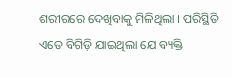ଶରୀରରେ ଦେଖିବାକୁ ମିଳିଥିଲା । ପରିସ୍ଥିତି ଏତେ ବିଗିଡ଼ି ଯାଇଥିଲା ଯେ ବ୍ୟକ୍ତି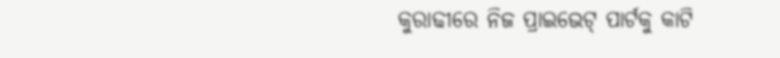କୁରାଢୀରେ ନିଜ ପ୍ରାଇଭେଟ୍ ପାର୍ଟକୁ କାଟି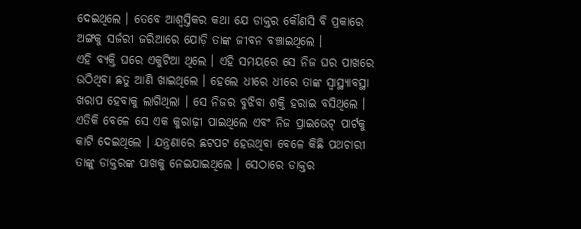ଦେଇଥିଲେ । ତେବେ ଆଶ୍ୱସ୍ତିକର କଥା ଯେ ଡାକ୍ତର କୌଣସି ବି ପ୍ରକାରେ ଅଙ୍ଗକୁ ସର୍ଜରୀ ଜରିଆରେ ଯୋଡ଼ି ତାଙ୍କ ଜୀବନ ବଞ୍ଚାଇଥିଲେ ।
ଏହି ବ୍ୟକ୍ତି ଘରେ ଏକୁଟିଆ ଥିଲେ । ଏହି ସମୟରେ ସେ ନିଜ ଘର ପାଖରେ ଉଠିଥିବା ଛତୁ ଆଣି ଖାଇଥିଲେ । ହେଲେ ଧୀରେ ଧୀରେ ତାଙ୍କ ସ୍ୱାସ୍ଥ୍ୟାବସ୍ଥା ଖରାପ ହେବାକୁ ଲାଗିଥିଲା । ସେ ନିଜର ବୁଝିବା ଶକ୍ତି ହରାଇ ବସିଥିଲେ । ଏତିକି ବେଳେ ସେ ଏକ କୁରାଢ଼ୀ ପାଇଥିଲେ ଏବଂ ନିଜ ପ୍ରାଇଭେଟ୍ ପାର୍ଟକୁ କାଟି ଦେଇଥିଲେ । ଯନ୍ତ୍ରଣାରେ ଛଟପଟ ହେଉଥିବା ବେଳେ କିଛି ପଥଚାରୀ ତାଙ୍କୁ ଡାକ୍ତରଙ୍କ ପାଖକୁ ନେଇଯାଇଥିଲେ । ସେଠାରେ ଡାକ୍ତର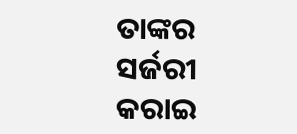ତାଙ୍କର ସର୍ଜରୀ କରାଇ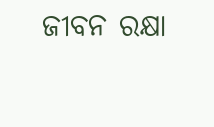ଜୀବନ ରକ୍ଷା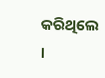କରିଥିଲେ ।